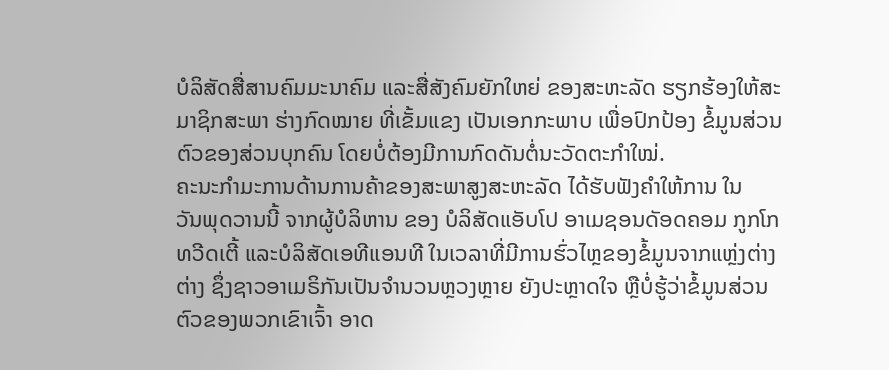ບໍລິສັດສື່ສານຄົມມະນາຄົມ ແລະສື່ສັງຄົມຍັກໃຫຍ່ ຂອງສະຫະລັດ ຮຽກຮ້ອງໃຫ້ສະ
ມາຊິກສະພາ ຮ່າງກົດໝາຍ ທີ່ເຂັ້ມແຂງ ເປັນເອກກະພາບ ເພື່ອປົກປ້ອງ ຂໍ້ມູນສ່ວນ
ຕົວຂອງສ່ວນບຸກຄົນ ໂດຍບໍ່ຕ້ອງມີການກົດດັນຕໍ່ນະວັດຕະກຳໃໝ່.
ຄະນະກຳມະການດ້ານການຄ້າຂອງສະພາສູງສະຫະລັດ ໄດ້ຮັບຟັງຄຳໃຫ້ການ ໃນ
ວັນພຸດວານນີ້ ຈາກຜູ້ບໍລິຫານ ຂອງ ບໍລິສັດແອັບໂປ ອາເມຊອນດັອດຄອມ ກູກໂກ
ທວີດເຕີ້ ແລະບໍລິສັດເອທີແອນທີ ໃນເວລາທີ່ມີການຮົ່ວໄຫຼຂອງຂໍ້ມູນຈາກແຫຼ່ງຕ່າງ
ຕ່າງ ຊຶ່ງຊາວອາເມຣິກັນເປັນຈຳນວນຫຼວງຫຼາຍ ຍັງປະຫຼາດໃຈ ຫຼືບໍ່ຮູ້ວ່າຂໍ້ມູນສ່ວນ
ຕົວຂອງພວກເຂົາເຈົ້າ ອາດ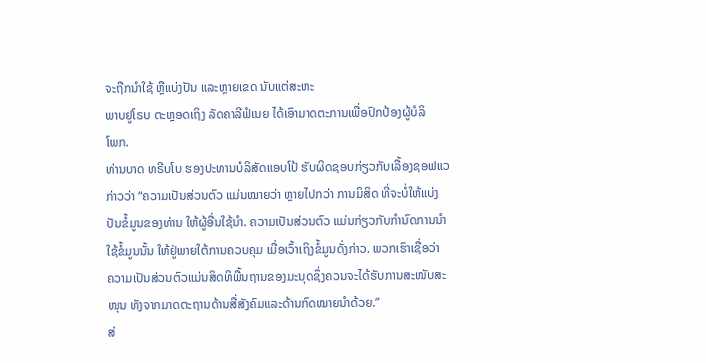ຈະຖືກນຳໃຊ້ ຫຼືແບ່ງປັນ ແລະຫຼາຍເຂດ ນັບແຕ່ສະຫະ
ພາບຢູໂຣບ ຕະຫຼອດເຖິງ ລັດຄາລີຟໍເນຍ ໄດ້ເອົາມາດຕະການເພື່ອປົກປ້ອງຜູ້ບໍລິ
ໂພກ.
ທ່ານບາດ ທຣີບໂບ ຮອງປະທານບໍລິສັດແອບໂປ້ ຮັບຜິດຊອບກ່ຽວກັບເລື້ອງຊອຟແວ
ກ່າວວ່າ “ຄວາມເປັນສ່ວນຕົວ ແມ່ນໝາຍວ່າ ຫຼາຍໄປກວ່າ ການມິສິດ ທີ່ຈະບໍ່ໃຫ້ແບ່ງ
ປັນຂໍ້ມູນຂອງທ່ານ ໃຫ້ຜູ້ອື່ນໃຊ້ນຳ. ຄວາມເປັນສ່ວນຕົວ ແມ່ນກ່ຽວກັບກຳນົດການນຳ
ໃຊ້ຂໍ້ມູນນັ້ນ ໃຫ້ຢູ່ພາຍໃຕ້ການຄວບຄຸມ ເມື່ອເວົ້າເຖິງຂໍ້ມູນດັ່ງກ່າວ. ພວກເຮົາເຊື່ອວ່າ
ຄວາມເປັນສ່ວນຕົວແມ່ນສິດທິພື້ນຖານຂອງມະນຸດຊຶ່ງຄວນຈະໄດ້ຮັບການສະໜັບສະ
ໜຸນ ທັງຈາກມາດຕະຖານດ້ານສື່ສັງຄົມແລະດ້ານກົດໝາຍນຳດ້ວຍ.”
ສ່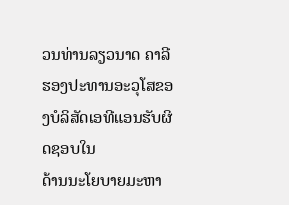ວນທ່ານລຽວນາດ ຄາລີ ຮອງປະທານອະວຸໂສຂອງບໍລິສັດເອທີແອນຮັບຜິດຊອບໃນ
ດ້ານນະໂຍບາຍມະຫາ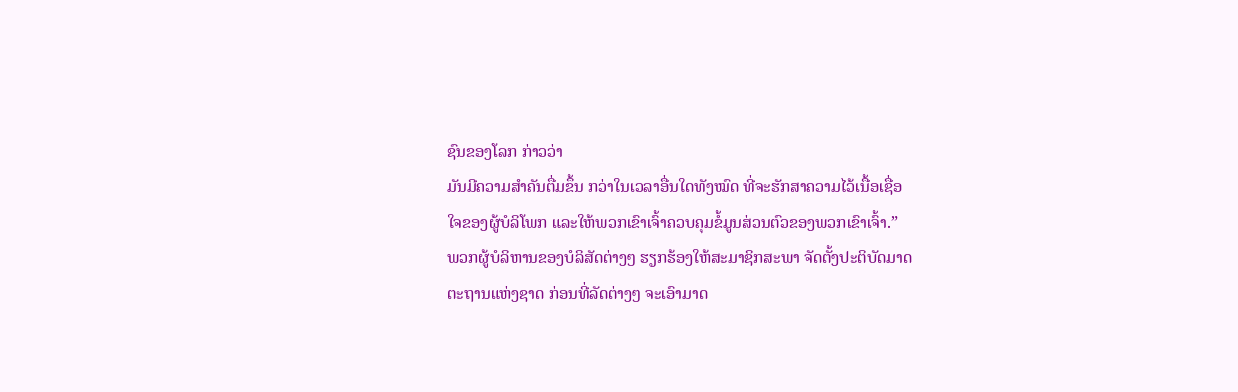ຊົນຂອງໂລກ ກ່າວວ່າ
ມັນມີຄວາມສຳຄັນຕື່ມຂຶ້ນ ກວ່າໃນເວລາອື່ນໃດທັງໝົດ ທີ່ຈະຮັກສາຄວາມໄວ້ເນື້ອເຊື່ອ
ໃຈຂອງຜູ້ບໍລິໂພກ ແລະໃຫ້ພວກເຂົາເຈົ້າຄວບຄຸມຂໍ້ມູນສ່ວນຕົວຂອງພວກເຂົາເຈົ້າ.”
ພວກຜູ້ບໍລິຫານຂອງບໍລິສັດຕ່າງໆ ຮຽກຮ້ອງໃຫ້ສະມາຊິກສະພາ ຈັດຕັ້ງປະຕິບັດມາດ
ຕະຖານແຫ່ງຊາດ ກ່ອນທີ່ລັດຕ່າງໆ ຈະເອົາມາດ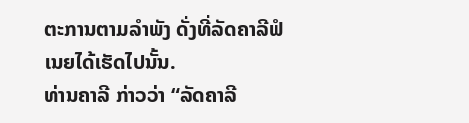ຕະການຕາມລຳພັງ ດັ່ງທີ່ລັດຄາລີຟໍ
ເນຍໄດ້ເຮັດໄປນັ້ນ.
ທ່ານຄາລີ ກ່າວວ່າ “ລັດຄາລີ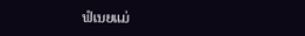ຟໍເນຍແມ່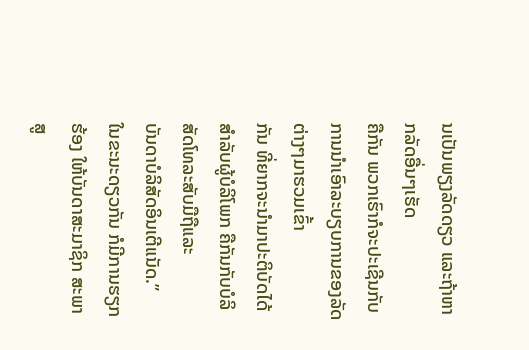ນເປັນພຽງລັດດຽວ ແລະຖ້າຫາກລັດອື່ນໆເຮັດ
ຄືກັນ ພວກເຮົາກໍຈະປະເຊີນກັບການນຳເອົາລະບຽບການຂອງລັດຕ່າງໆມາຮວມເຂົ້າ
ກັນ ທີ່ຍາກຈະນຳມາປະຕິບັດໄດ້ສຳລັບຜູ້ບໍລິໂພກ ຄືກັນກັບບໍລິສັດໂທລະສັບມືຖືແລະ
ບັນດາບໍລິສັດອິນເຕີແນັດ.”
ໃນຂະນະດຽວກັນ ກໍມີການຮຽກຮ້ອງ ໃຫ້ບັນດາສະມາຊິກ ສະພາສູ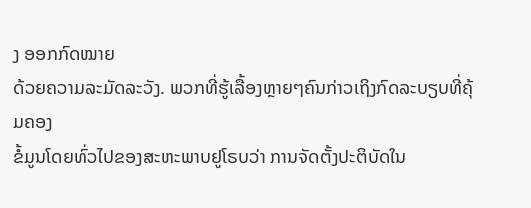ງ ອອກກົດໝາຍ
ດ້ວຍຄວາມລະມັດລະວັງ. ພວກທີ່ຮູ້ເລື້ອງຫຼາຍໆຄົນກ່າວເຖິງກົດລະບຽບທີ່ຄຸ້ມຄອງ
ຂໍ້ມູນໂດຍທົ່ວໄປຂອງສະຫະພາບຢູໂຣບວ່າ ການຈັດຕັ້ງປະຕິບັດໃນ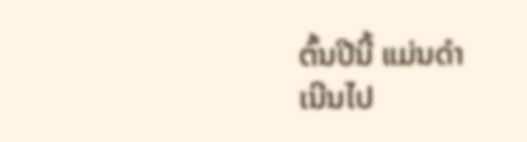ຕົ້ນປີນີ້ ແມ່ນດຳ
ເນີນໄປ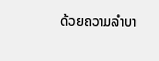ດ້ວຍຄວາມລຳບາ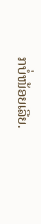ກບໍ່ໜ້ອຍເລີຍ.